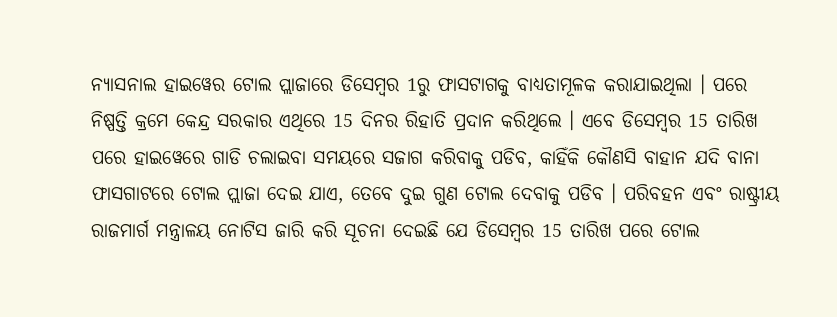ନ୍ୟାସନାଲ ହାଇୱେର ଟୋଲ ପ୍ଲାଜାରେ ଡିସେମ୍ୱର 1ରୁ ଫାସଟାଗକୁ ବାଧ୍ୟତାମୂଳକ କରାଯାଇଥିଲା । ପରେ ନିଷ୍ପତ୍ତି କ୍ରମେ କେନ୍ଦ୍ର ସରକାର ଏଥିରେ 15 ଦିନର ରିହାତି ପ୍ରଦାନ କରିଥିଲେ । ଏବେ ଡିସେମ୍ୱର 15 ତାରିଖ ପରେ ହାଇୱେରେ ଗାଡି ଚଲାଇବା ସମୟରେ ସଜାଗ କରିବାକୁ ପଡିବ, କାହିଁକି କୌଣସି ବାହାନ ଯଦି ବାନା ଫାସଗାଟରେ ଟୋଲ ପ୍ଲାଜା ଦେଇ ଯାଏ, ତେବେ ଦୁଇ ଗୁଣ ଟୋଲ ଦେବାକୁ ପଡିବ । ପରିବହନ ଏବଂ ରାଷ୍ଟ୍ରୀୟ ରାଜମାର୍ଗ ମନ୍ତ୍ରାଳୟ ନୋଟିସ ଜାରି କରି ସୂଚନା ଦେଇଛି ଯେ ଡିସେମ୍ୱର 15 ତାରିଖ ପରେ ଟୋଲ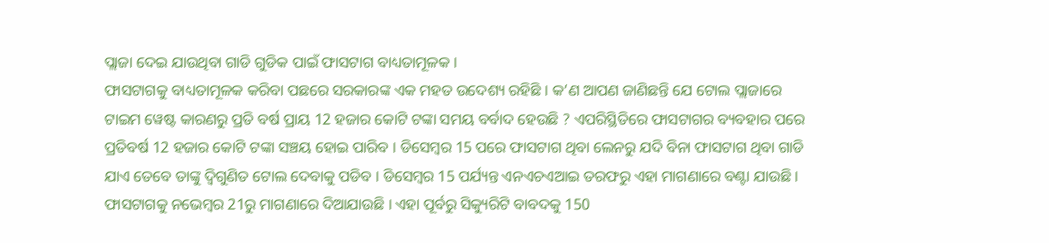ପ୍ଲାଜା ଦେଇ ଯାଉଥିବା ଗାଡି ଗୁଡିକ ପାଇଁ ଫାସଟାଗ ବାଧ୍ୟତାମୂଳକ ।
ଫାସଟାଗକୁ ବାଧ୍ୟତାମୂଳକ କରିବା ପଛରେ ସରକାରଙ୍କ ଏକ ମହତ ଉଦେଶ୍ୟ ରହିଛି । କ’ଣ ଆପଣ ଜାଣିଛନ୍ତି ଯେ ଟୋଲ ପ୍ଲାଜାରେ ଟାଇମ ୱେଷ୍ଟ କାରଣରୁ ପ୍ରତି ବର୍ଷ ପ୍ରାୟ 12 ହଜାର କୋଟି ଟଙ୍କା ସମୟ ବର୍ବାଦ ହେଉଛି ? ଏପରିସ୍ଥିତିରେ ଫାସଟାଗର ବ୍ୟବହାର ପରେ ପ୍ରତିବର୍ଷ 12 ହଜାର କୋଟି ଟଙ୍କା ସଞ୍ଚୟ ହୋଇ ପାରିବ । ଡିସେମ୍ୱର 15 ପରେ ଫାସଟାଗ ଥିବା ଲେନରୁ ଯଦି ବିନା ଫାସଟାଗ ଥିବା ଗାଡି ଯାଏ ତେବେ ତାଙ୍କୁ ଦ୍ୱିଗୁଣିତ ଟୋଲ ଦେବାକୁ ପଡିବ । ଡିସେମ୍ୱର 15 ପର୍ଯ୍ୟନ୍ତ ଏନଏଚଏଆଇ ତରଫରୁ ଏହା ମାଗଣାରେ ବଣ୍ଟା ଯାଉଛି । ଫାସଟାଗକୁ ନଭେମ୍ୱର 21ରୁ ମାଗଣାରେ ଦିଆଯାଉଛି । ଏହା ପୂର୍ବରୁ ସିକ୍ୟୁରିଟି ବାବଦକୁ 150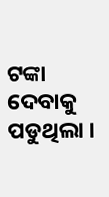ଟଙ୍କା ଦେବାକୁ ପଡୁଥିଲା ।